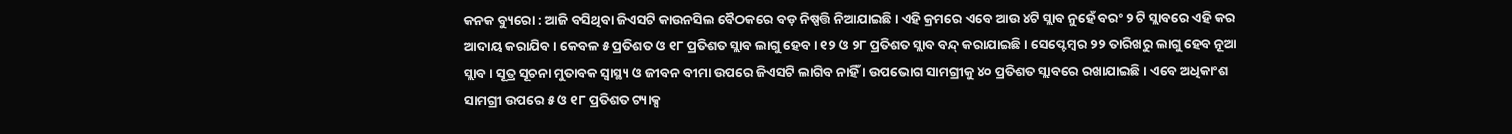କନକ ବ୍ୟୁରୋ : ଆଜି ବସିଥିବା ଜିଏସଟି କାଉନସିଲ ବୈଠକରେ ବଡ଼ ନିଷ୍ପତ୍ତି ନିଆଯାଇଛି । ଏହି କ୍ରମରେ ଏବେ ଆଉ ୪ଟି ସ୍ଲାବ ନୁହେଁ ବରଂ ୨ ଟି ସ୍ଲାବରେ ଏହି କର ଆଦାୟ କରାଯିବ । କେବଳ ୫ ପ୍ରତିଶତ ଓ ୧୮ ପ୍ରତିଶତ ସ୍ଲାବ ଲାଗୁ ହେବ । ୧୨ ଓ ୨୮ ପ୍ରତିଶତ ସ୍ଲାବ ବନ୍ଦ୍ କରାଯାଇଛି । ସେପ୍ଟେମ୍ବର ୨୨ ତାରିଖରୁ ଲାଗୁ ହେବ ନୂଆ ସ୍ଲାବ । ସୂତ୍ର ସୂଚନା ମୁତାବକ ସ୍ୱାସ୍ଥ୍ୟ ଓ ଜୀବନ ବୀମା ଉପରେ ଜିଏସଟି ଲାଗିବ ନାହିଁ । ଉପଭୋଗ ସାମଗ୍ରୀକୁ ୪୦ ପ୍ରତିଶତ ସ୍ଲାବରେ ରଖାଯାଇଛି । ଏବେ ଅଧିକାଂଶ ସାମଗ୍ରୀ ଉପରେ ୫ ଓ ୧୮ ପ୍ରତିଶତ ଟ୍ୟାକ୍ସ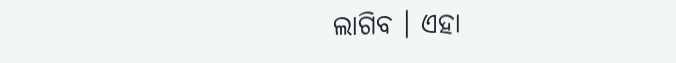ଲାଗିବ । ଏହା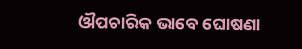ଔପଚାରିକ ଭାବେ ଘୋଷଣା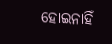ହୋଇନାହିଁ